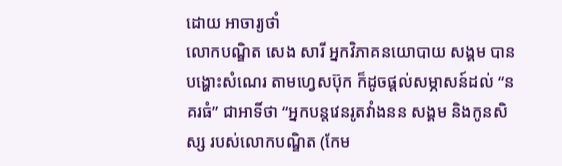ដោយ អាចារ្យថាំ
លោកបណ្ឌិត សេង សារី អ្នកវិភាគនយោបាយ សង្គម បានបង្ហោះសំណេរ តាមហ្វេសប៊ុក ក៏ដូចផ្តល់សម្ភាសន៍ដល់ “នគរធំ” ជាអាទិ៍ថា “អ្នកបន្តវេនរូតវាំងនន សង្គម និងកូនសិស្ស របស់លោកបណ្ឌិត (កែម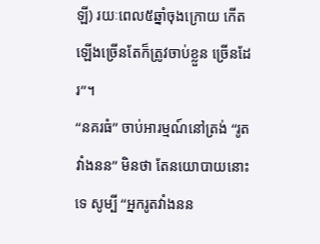ឡី) រយៈពេល៥ឆ្នាំចុងក្រោយ កើតឡើងច្រើនតែក៏ត្រូវចាប់ខ្លួន ច្រើនដែរ”។
“នគរធំ” ចាប់អារម្មណ៍នៅត្រង់ “រូតវាំងនន” មិនថា តែនយោបាយនោះ ទេ សូម្បី “អ្នករូតវាំងនន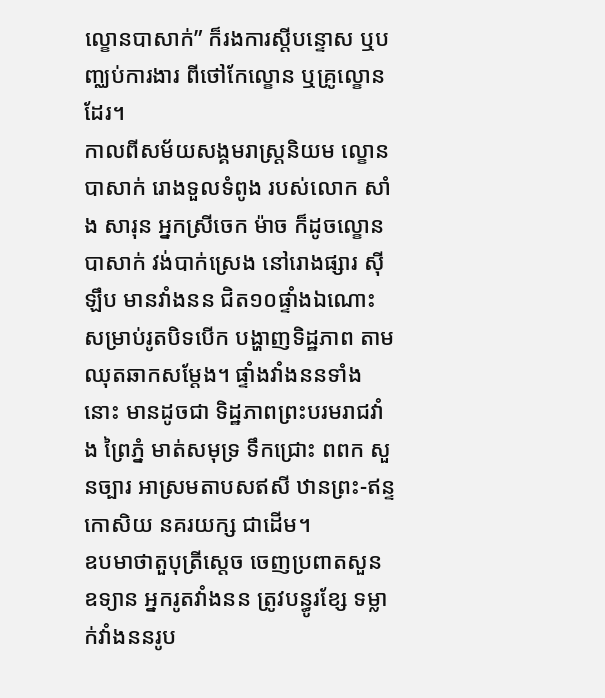ល្ខោនបាសាក់” ក៏រងការស្តីបន្ទោស ឬបញ្ឈប់ការងារ ពីថៅកែល្ខោន ឬគ្រូល្ខោនដែរ។
កាលពីសម័យសង្គមរាស្ត្រនិយម ល្ខោនបាសាក់ រោងទួលទំពូង របស់លោក សាំង សារុន អ្នកស្រីចេក ម៉ាច ក៏ដូចល្ខោនបាសាក់ វង់បាក់ស្រេង នៅរោងផ្សារ ស៊ីឡឹប មានវាំងនន ជិត១០ផ្ទាំងឯណោះ សម្រាប់រូតបិទបើក បង្ហាញទិដ្ឋភាព តាមឈុតឆាកសម្តែង។ ផ្ទាំងវាំងននទាំងនោះ មានដូចជា ទិដ្ឋភាពព្រះបរមរាជវាំង ព្រៃភ្នំ មាត់សមុទ្រ ទឹកជ្រោះ ពពក សួនច្បារ អាស្រមតាបសឥសី ឋានព្រះ-ឥន្ទកោសិយ នគរយក្ស ជាដើម។
ឧបមាថាតួបុត្រីស្តេច ចេញប្រពាតសួនឧទ្យាន អ្នករូតវាំងនន ត្រូវបន្ធូរខ្សែ ទម្លាក់វាំងននរូប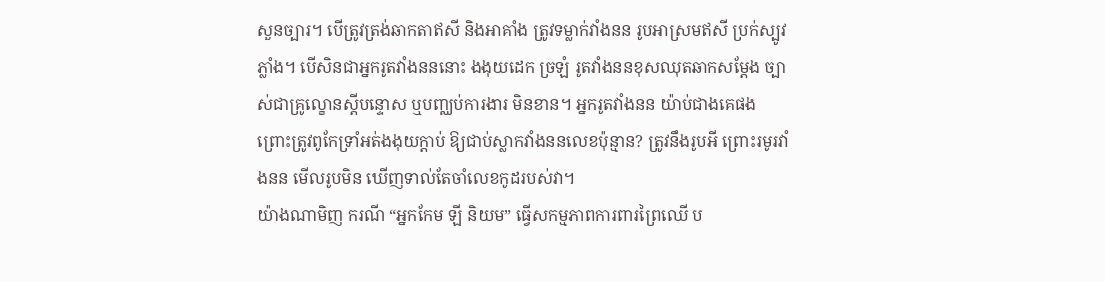សួនច្បារ។ បើត្រូវត្រង់ឆាកតាឥសី និងអាគាំង ត្រូវទម្លាក់វាំងនន រូបអាស្រមឥសី ប្រក់ស្បូវភ្លាំង។ បើសិនជាអ្នករូតវាំងនននោះ ងងុយដេក ច្រឡំ រូតវាំងននខុសឈុតឆាកសម្តែង ច្បាស់ជាគ្រូល្ខោនស្តីបន្ទោស ឬបញ្ឈប់ការងារ មិនខាន។ អ្នករូតវាំងនន យ៉ាប់ជាងគេផង ព្រោះត្រូវពូកែទ្រាំអត់ងងុយក្តាប់ ឱ្យជាប់ស្លាកវាំងននលេខប៉ុន្មាន? ត្រូវនឹងរូបអី ព្រោះរមូរវាំងនន មើលរូបមិន ឃើញទាល់តែចាំលេខកូដរបស់វា។
យ៉ាងណាមិញ ករណី “អ្នកកែម ឡី និយម” ធ្វើសកម្មភាពការពារព្រៃឈើ ប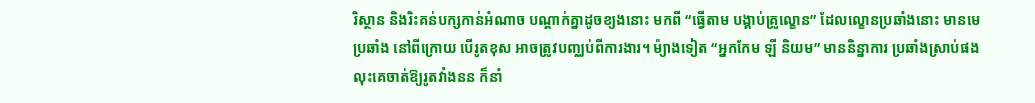រិស្ថាន និងរិះគន់បក្សកាន់អំណាច បណ្តាក់គ្នាដូចខ្យងនោះ មកពី “ធ្វើតាម បង្គាប់គ្រូល្ខោន” ដែលល្ខោនប្រឆាំងនោះ មានមេប្រឆាំង នៅពីក្រោយ បើរូតខុស អាចត្រូវបញ្ឈប់ពីការងារ។ ម៉្យាងទៀត “អ្នកកែម ឡី និយម” មាននិន្នាការ ប្រឆាំងស្រាប់ផង លុះគេចាត់ឱ្យរូតវាំងនន ក៏នាំ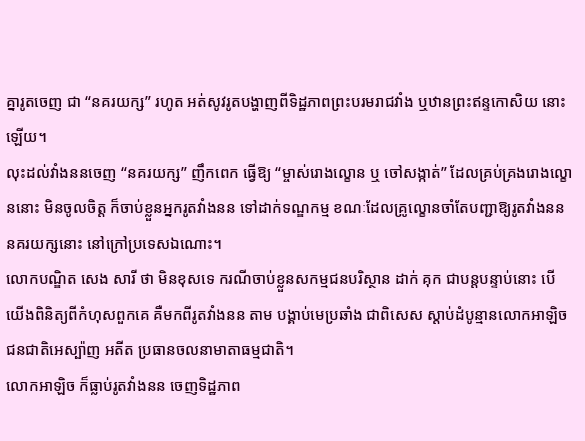គ្នារូតចេញ ជា “នគរយក្ស” រហូត អត់សូវរូតបង្ហាញពីទិដ្ឋភាពព្រះបរមរាជវាំង ឬឋានព្រះឥន្ទកោសិយ នោះឡើយ។
លុះដល់វាំងននចេញ “នគរយក្ស” ញឹកពេក ធ្វើឱ្យ “ម្ចាស់រោងល្ខោន ឬ ចៅសង្កាត់” ដែលគ្រប់គ្រងរោងល្ខោននោះ មិនចូលចិត្ត ក៏ចាប់ខ្លួនអ្នករូតវាំងនន ទៅដាក់ទណ្ឌកម្ម ខណៈដែលគ្រូល្ខោនចាំតែបញ្ជាឱ្យរូតវាំងនន នគរយក្សនោះ នៅក្រៅប្រទេសឯណោះ។
លោកបណ្ឌិត សេង សារី ថា មិនខុសទេ ករណីចាប់ខ្លួនសកម្មជនបរិស្ថាន ដាក់ គុក ជាបន្តបន្ទាប់នោះ បើយើងពិនិត្យពីកំហុសពួកគេ គឺមកពីរូតវាំងនន តាម បង្គាប់មេប្រឆាំង ជាពិសេស ស្តាប់ដំបូន្មានលោកអាឡិច ជនជាតិអេស្ប៉ាញ អតីត ប្រធានចលនាមាតាធម្មជាតិ។
លោកអាឡិច ក៏ធ្លាប់រូតវាំងនន ចេញទិដ្ឋភាព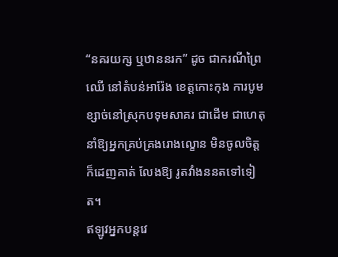“នគរយក្ស ឬឋាននរក” ដូច ជាករណីព្រៃឈើ នៅតំបន់អារ៉ែង ខេត្តកោះកុង ការបូមខ្សាច់នៅស្រុកបទុមសាគរ ជាដើម ជាហេតុនាំឱ្យអ្នកគ្រប់គ្រងរោងល្ខោន មិនចូលចិត្ត ក៏ដេញគាត់ លែងឱ្យ រូតវាំងននតទៅទៀត។
ឥឡូវអ្នកបន្តវេ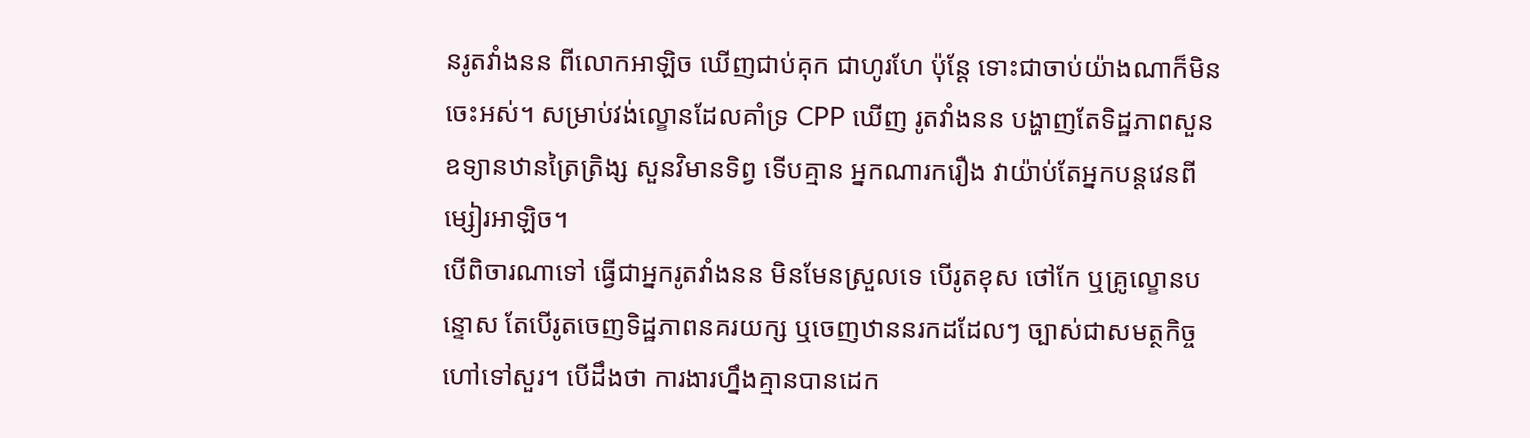នរូតវាំងនន ពីលោកអាឡិច ឃើញជាប់គុក ជាហូរហែ ប៉ុន្តែ ទោះជាចាប់យ៉ាងណាក៏មិនចេះអស់។ សម្រាប់វង់ល្ខោនដែលគាំទ្រ CPP ឃើញ រូតវាំងនន បង្ហាញតែទិដ្ឋភាពសួនឧទ្យានឋានត្រៃត្រិង្ស សួនវិមានទិព្វ ទើបគ្មាន អ្នកណារករឿង វាយ៉ាប់តែអ្នកបន្តវេនពីម្សៀរអាឡិច។
បើពិចារណាទៅ ធ្វើជាអ្នករូតវាំងនន មិនមែនស្រួលទេ បើរូតខុស ថៅកែ ឬគ្រូល្ខោនបន្ទោស តែបើរូតចេញទិដ្ឋភាពនគរយក្ស ឬចេញឋាននរកដដែលៗ ច្បាស់ជាសមត្ថកិច្ចហៅទៅសួរ។ បើដឹងថា ការងារហ្នឹងគ្មានបានដេក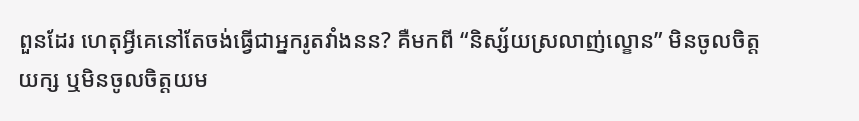ពួនដែរ ហេតុអ្វីគេនៅតែចង់ធ្វើជាអ្នករូតវាំងនន? គឺមកពី “និស្ស័យស្រលាញ់ល្ខោន” មិនចូលចិត្តយក្ស ឬមិនចូលចិត្តយម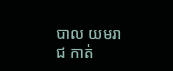បាល យមរាជ កាត់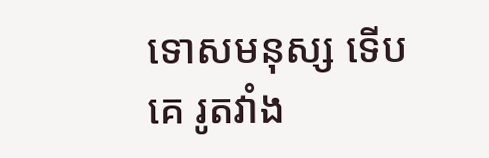ទោសមនុស្ស ទើបគេ រូតវាំង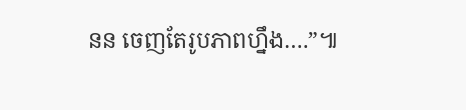នន ចេញតែរូបភាពហ្នឹង….”៕